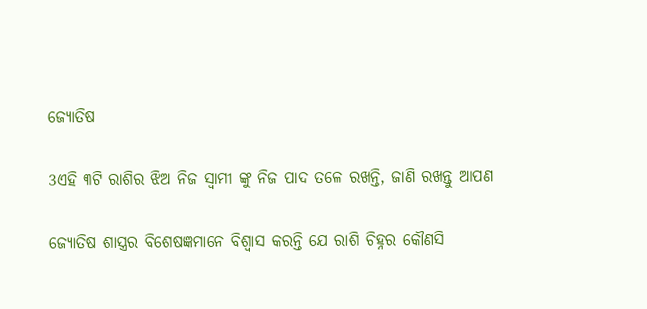ଜ୍ୟୋତିଷ

3ଏହି ୩ଟି ରାଶିର ଝିଅ ନିଜ ସ୍ୱାମୀ ଙ୍କୁ ନିଜ ପାଦ ତଳେ ରଖନ୍ତି, ଜାଣି ରଖନ୍ତୁ ଆପଣ

ଜ୍ୟୋତିଷ ଶାସ୍ତ୍ରର ବିଶେଷଜ୍ଞମାନେ ବିଶ୍ୱାସ କରନ୍ତି ଯେ ରାଶି ଚିହ୍ନର କୌଣସି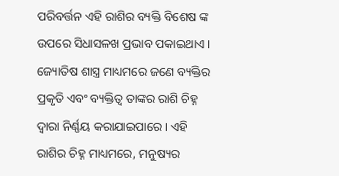ପରିବର୍ତ୍ତନ ଏହି ରାଶିର ବ୍ୟକ୍ତି ବିଶେଷ ଙ୍କ ଉପରେ ସିଧାସଳଖ ପ୍ରଭାବ ପକାଇଥାଏ । ଜ୍ୟୋତିଷ ଶାସ୍ତ୍ର ମାଧ୍ୟମରେ ଜଣେ ବ୍ୟକ୍ତିର ପ୍ରକୃତି ଏବଂ ବ୍ୟକ୍ତିତ୍ୱ ତାଙ୍କର ରାଶି ଚିହ୍ନ ଦ୍ୱାରା ନିର୍ଣ୍ଣୟ କରାଯାଇପାରେ । ଏହି ରାଶିର ଚିହ୍ନ ମାଧ୍ୟମରେ, ମନୁଷ୍ୟର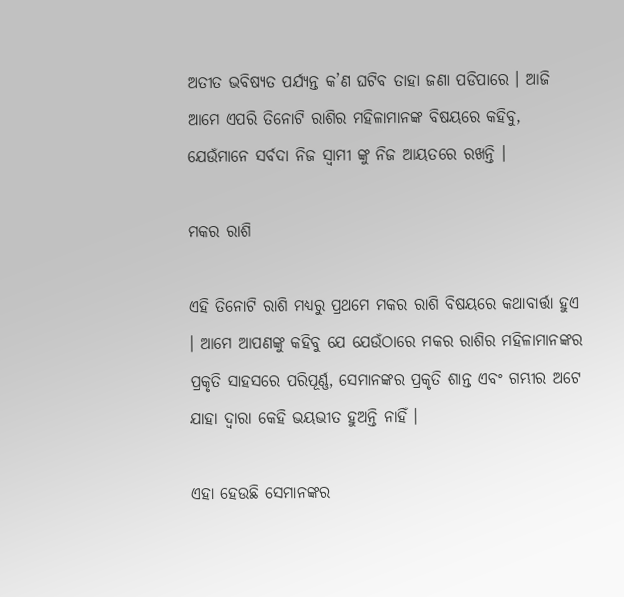ଅତୀତ ଭବିଷ୍ୟତ ପର୍ଯ୍ୟନ୍ତ କ’ଣ ଘଟିବ ତାହା ଜଣା ପଡିପାରେ । ଆଜି ଆମେ ଏପରି ତିନୋଟି ରାଶିର ମହିଳାମାନଙ୍କ ବିଷୟରେ କହିବୁ, ଯେଉଁମାନେ ସର୍ବଦା ନିଜ ସ୍ଵାମୀ ଙ୍କୁ ନିଜ ଆୟତରେ ରଖନ୍ତି ।

ମକର ରାଶି

ଏହି ତିନୋଟି ରାଶି ମଧ୍ୟରୁ ପ୍ରଥମେ ମକର ରାଶି ବିଷୟରେ କଥାବାର୍ତ୍ତା ହୁଏ । ଆମେ ଆପଣଙ୍କୁ କହିବୁ ଯେ ଯେଉଁଠାରେ ମକର ରାଶିର ମହିଳାମାନଙ୍କର ପ୍ରକୃତି ସାହସରେ ପରିପୂର୍ଣ୍ଣ, ସେମାନଙ୍କର ପ୍ରକୃତି ଶାନ୍ତ ଏବଂ ଗମ୍ଭୀର ଅଟେ ଯାହା ଦ୍ବାରା କେହି ଭୟଭୀତ ହୁଅନ୍ତି ନାହିଁ ।

ଏହା ହେଉଛି ସେମାନଙ୍କର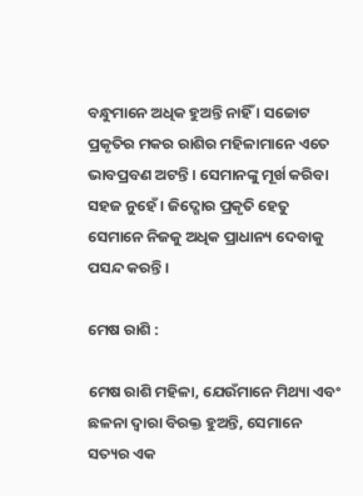ବନ୍ଧୁମାନେ ଅଧିକ ହୁଅନ୍ତି ନାହିଁ । ସଚ୍ଚୋଟ ପ୍ରକୃତିର ମକର ରାଶିର ମହିଳାମାନେ ଏତେ ଭାବପ୍ରବଣ ଅଟନ୍ତି । ସେମାନଙ୍କୁ ମୂର୍ଖ କରିବା ସହଜ ନୁହେଁ । ଜିଦ୍ଖୋର ପ୍ରକୃତି ହେତୁ ସେମାନେ ନିଜକୁ ଅଧିକ ପ୍ରାଧାନ୍ୟ ଦେବାକୁ ପସନ୍ଦ କରନ୍ତି ।

ମେଷ ରାଶି :

ମେଷ ରାଶି ମହିଳା, ଯେଉଁମାନେ ମିଥ୍ୟା ଏବଂ ଛଳନା ଦ୍ୱାରା ବିରକ୍ତ ହୁଅନ୍ତି, ସେମାନେ ସତ୍ୟର ଏକ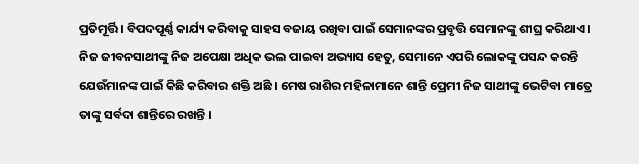ପ୍ରତିମୂର୍ତ୍ତି । ବିପଦପୂର୍ଣ୍ଣ କାର୍ଯ୍ୟ କରିବାକୁ ସାହସ ବଜାୟ ରଖିବା ପାଇଁ ସେମାନଙ୍କର ପ୍ରବୃତ୍ତି ସେମାନଙ୍କୁ ଶୀଘ୍ର କରିଥାଏ । ନିଜ ଜୀବନସାଥୀଙ୍କୁ ନିଜ ଅପେକ୍ଷା ଅଧିକ ଭଲ ପାଇବା ଅଭ୍ୟାସ ହେତୁ, ସେମାନେ ଏପରି ଲୋକଙ୍କୁ ପସନ୍ଦ କରନ୍ତି ଯେଉଁମାନଙ୍କ ପାଇଁ କିଛି କରିବାର ଶକ୍ତି ଅଛି । ମେଷ ରାଶିର ମହିଳାମାନେ ଶାନ୍ତି ପ୍ରେମୀ ନିଜ ସାଥୀଙ୍କୁ ଭେଟିବା ମାତ୍ରେ ତାଙ୍କୁ ସର୍ବଦା ଶାନ୍ତିରେ ରଖନ୍ତି ।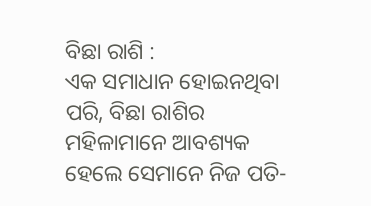ବିଛା ରାଶି :
ଏକ ସମାଧାନ ହୋଇନଥିବା ପରି, ବିଛା ରାଶିର ମହିଳାମାନେ ଆବଶ୍ୟକ ହେଲେ ସେମାନେ ନିଜ ପତି-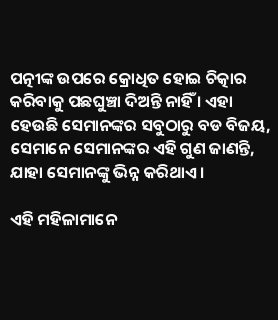ପତ୍ନୀଙ୍କ ଉପରେ କ୍ରୋଧିତ ହୋଇ ଚିତ୍କାର କରିବାକୁ ପଛଘୁଞ୍ଚା ଦିଅନ୍ତି ନାହିଁ । ଏହା ହେଉଛି ସେମାନଙ୍କର ସବୁଠାରୁ ବଡ ବିଜୟ, ସେମାନେ ସେମାନଙ୍କର ଏହି ଗୁଣ ଜାଣନ୍ତି, ଯାହା ସେମାନଙ୍କୁ ଭିନ୍ନ କରିଥାଏ ।

ଏହି ମହିଳାମାନେ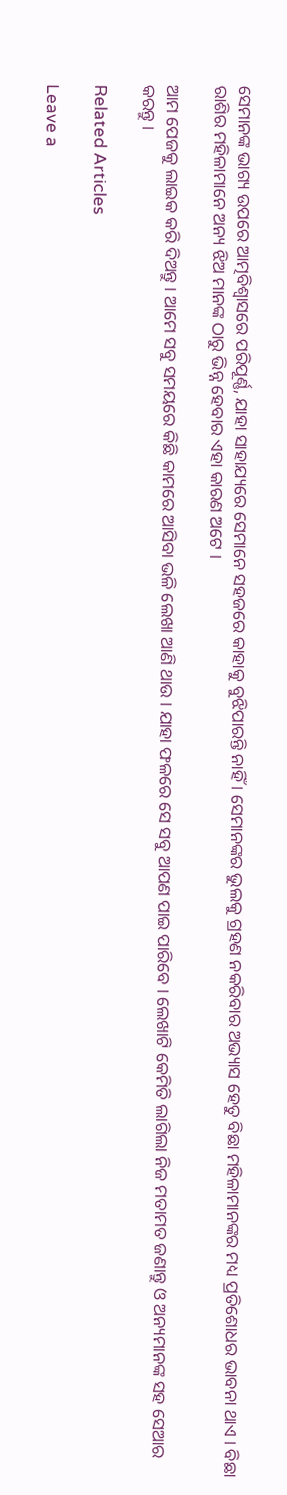ସେମାନଙ୍କ ଭାଗ୍ୟ ଉପରେ ଆତ୍ମବିଶ୍ୱାସରେ ପରିପୂର୍ଣ୍ଣ, ଯାହା ସାହାଯ୍ୟରେ ସେମାନେ ସହଜରେ କାହାକୁ ବୁଝିପାରନ୍ତି ନାହିଁ । ସେମାନଙ୍କର ଭୁଲକୁ ଗ୍ରହଣ ନକରିବାର ଅଭ୍ୟାସ ହେତୁ ବିଛା ମହିଳାମାନଙ୍କର ମଧ୍ୟ ପ୍ରତିଶୋଧର ଭାବନା ଥାଏ । ବିଛା ରାଶିର ମହିଳାମାନେ ଅନ୍ୟ ଝିଅ ମାନଙ୍କ ଠାରୁ ଭିନ୍ନ ହେବାର ଏହା କାରଣ ଅଟେ ।

ଆମ ପେଜକୁ ଲାଇକ କରି ଦିଅନ୍ତୁ । ଆମେ ସବୁ ସମୟରେ କିଛି କାମରେ ଆସିବା ଭଳି ଲେଖା ଆଣି ଥାଉ । ଯାହା ଫଳରେ ସେ ସବୁ ଆପଣ ପାଇ ପାରିବେ । ଲେଖାଟି କେମିତି ଲାଗିଲା ନିଜ ମତାମତ ଜଣାନ୍ତୁ ଓ ଅନ୍ୟମାନଙ୍କ ସହ ସେଆର କରନ୍ତୁ ।

Related Articles

Leave a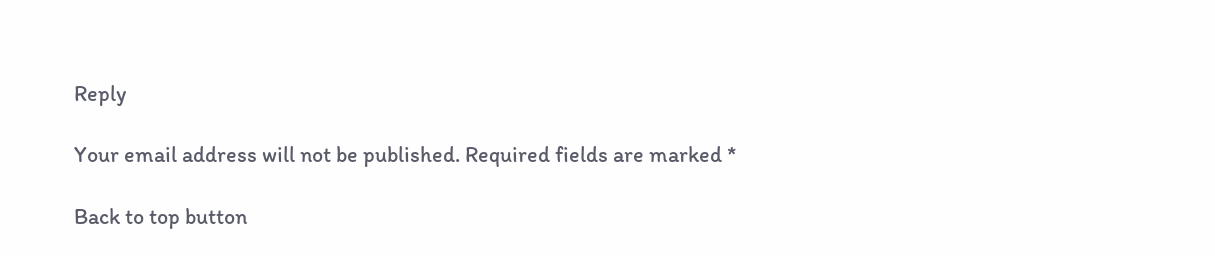Reply

Your email address will not be published. Required fields are marked *

Back to top button